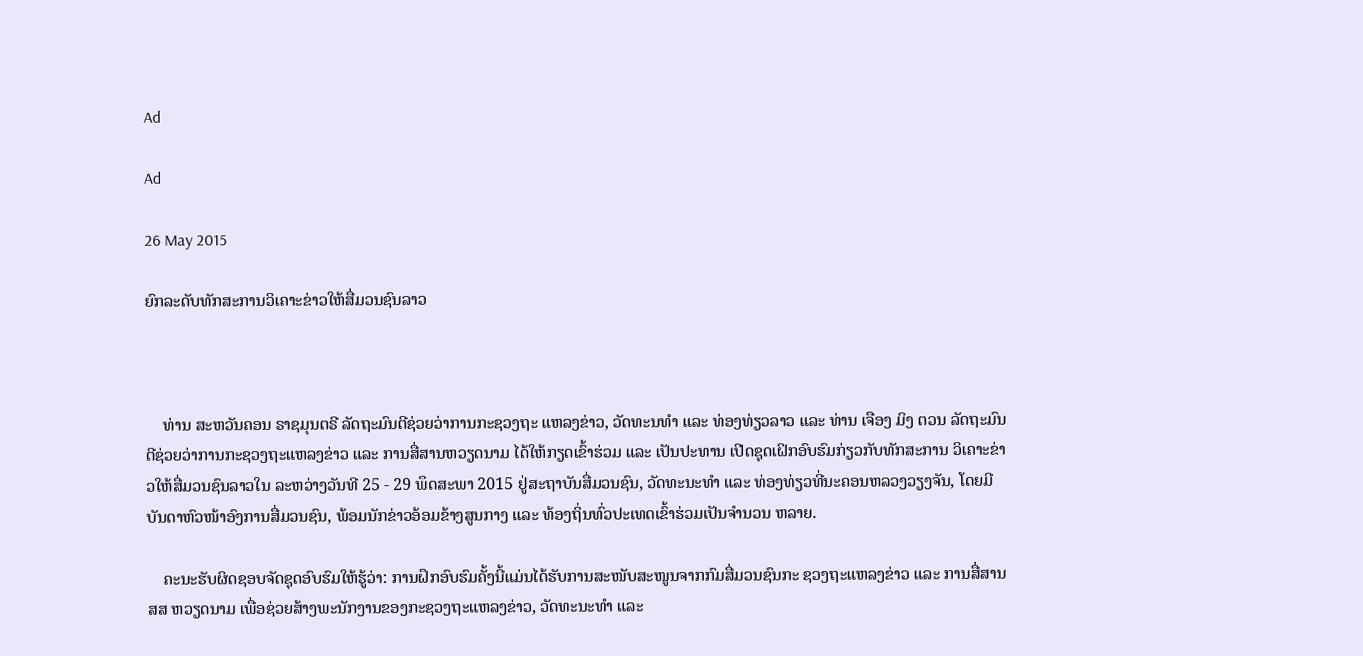Ad

Ad

26 May 2015

ຍົກລະດັບທັກສະການວິເຄາະຂ່າວໃຫ້ສື່ມວນຊົນລາວ



    ທ່ານ ສະຫວັນຄອນ ຣາຊມຸນຕຣີ ລັດຖະມົນຕີຊ່ວຍວ່າການກະຊວງຖະ ແຫລງຂ່າວ, ວັດທະນທຳ ແລະ ທ່ອງທ່ຽວລາວ ແລະ ທ່ານ ເຈືອງ ມິງ ຕວນ ລັດຖະມົນຕີຊ່ວຍວ່າການກະຊວງຖະແຫລງຂ່າວ ແລະ ການສື່ສານຫວຽດນາມ ໄດ້ໃຫ້ກຽດເຂົ້າຮ່ວມ ແລະ ເປັນປະທານ ເປີດຊຸດເຝິກອົບຮົມກ່ຽວກັບທັກສະການ ວິເຄາະຂ່າວໃຫ້ສື່ມວນຊົນລາວໃນ ລະຫວ່າງວັນທີ 25 - 29 ພຶດສະພາ 2015 ຢູ່ສະຖາບັນສື່ມວນຊົນ, ວັດທະນະທຳ ແລະ ທ່ອງທ່ຽວທີ່ນະຄອນຫລວງວຽງຈັນ, ໂດຍມີບັນດາຫົວໜ້າອົງການສື່ມວນຊົນ, ພ້ອມນັກຂ່າວອ້ອມຂ້າງສູນກາງ ແລະ ທ້ອງຖິ່ນທົ່ວປະເທດເຂົ້າຮ່ວມເປັນຈຳນວນ ຫລາຍ.

    ຄະນະຮັບຜິດຊອບຈັດຊຸດອົບຮົມໃຫ້ຮູ້ວ່າ: ການຝຶກອົບຮົມຄັ້ງນີ້ແມ່ນໄດ້ຮັບການສະໜັບສະໜູນຈາກກົມສື່ມວນຊົນກະ ຊວງຖະແຫລງຂ່າວ ແລະ ການສື່ສານ ສສ ຫວຽດນາມ ເພື່ອຊ່ວຍສ້າງພະນັກງານຂອງກະຊວງຖະແຫລງຂ່າວ, ວັດທະນະທຳ ແລະ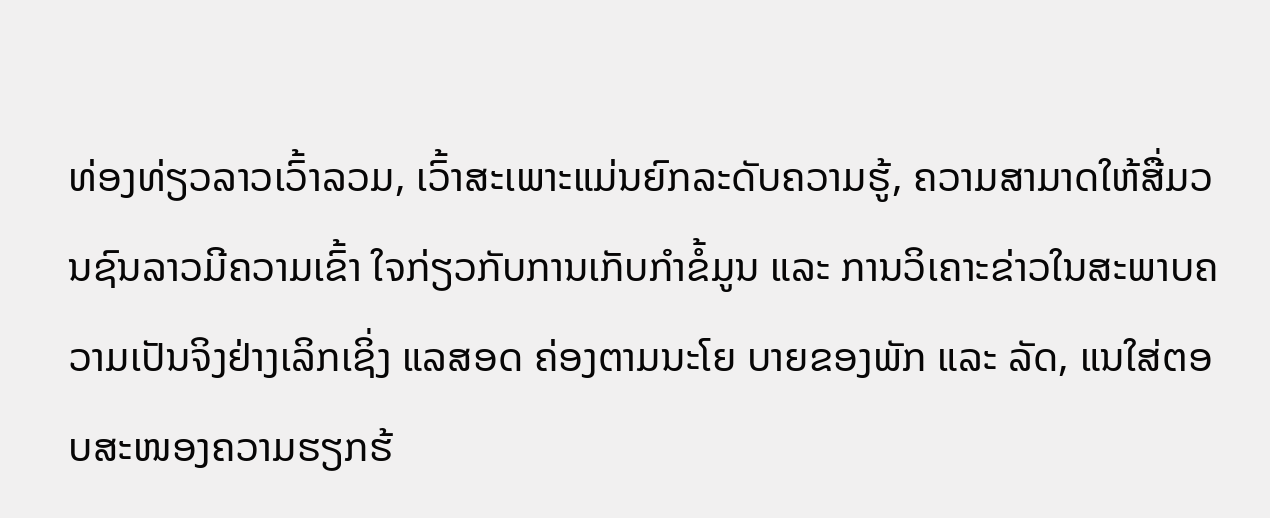ທ່ອງທ່ຽວລາວເວົ້າລວມ, ເວົ້າສະເພາະແມ່ນຍົກລະດັບຄວາມຮູ້, ຄວາມສາມາດໃຫ້ສື່ມວນຊົນລາວມີຄວາມເຂົ້າ ໃຈກ່ຽວກັບການເກັບກຳຂໍ້ມູນ ແລະ ການວິເຄາະຂ່າວໃນສະພາບຄວາມເປັນຈິງຢ່າງເລິກເຊິ່ງ ແລສອດ ຄ່ອງຕາມນະໂຍ ບາຍຂອງພັກ ແລະ ລັດ, ແນໃສ່ຕອບສະໜອງຄວາມຮຽກຮ້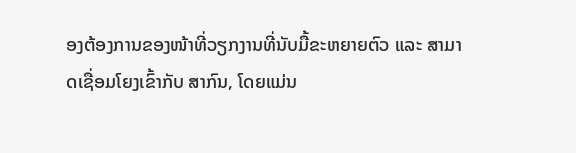ອງຕ້ອງການຂອງໜ້າທີ່ວຽກງານທີ່ນັບມື້ຂະຫຍາຍຕົວ ແລະ ສາມາດເຊື່ອມໂຍງເຂົ້າກັບ ສາກົນ, ໂດຍແມ່ນ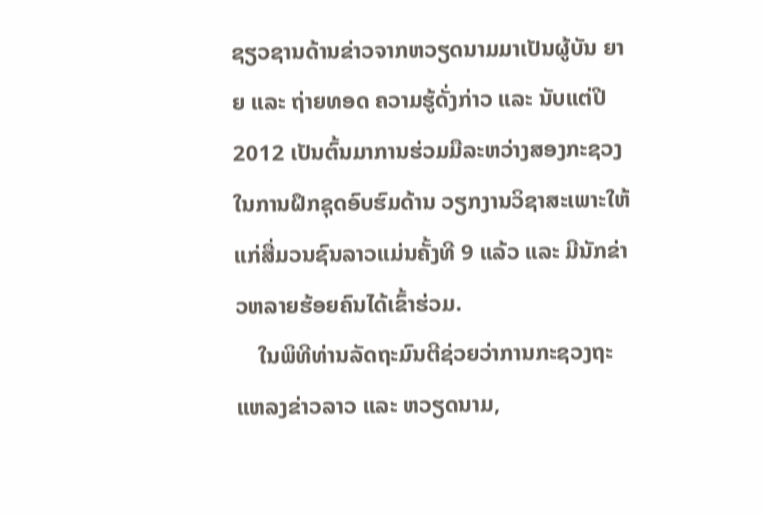ຊຽວຊານດ້ານຂ່າວຈາກຫວຽດນາມມາເປັນຜູ້ບັນ ຍາຍ ແລະ ຖ່າຍທອດ ຄວາມຮູ້ດັ່ງກ່າວ ແລະ ນັບແຕ່ປີ 2012 ເປັນຕົ້ນມາການຮ່ວມມືລະຫວ່າງສອງກະຊວງໃນການຝຶກຊຸດອົບຮົມດ້ານ ວຽກງານວິຊາສະເພາະໃຫ້ແກ່ສື່ມວນຊົນລາວແມ່ນຄັ້ງທີ 9 ແລ້ວ ແລະ ມີນັກຂ່າວຫລາຍຮ້ອຍຄົນໄດ້ເຂົ້າຮ່ວມ.
    ໃນພິທີທ່ານລັດຖະມົນຕີຊ່ວຍວ່າການກະຊວງຖະແຫລງຂ່າວລາວ ແລະ ຫວຽດນາມ,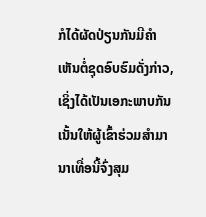ກໍໄດ້ຜັດປ່ຽນກັນມີຄຳເຫັນຕໍ່ຊຸດອົບຮົມດັ່ງກ່າວ, ເຊິ່ງໄດ້ເປັນເອກະພາບກັນເນັ້ນໃຫ້ຜູ້ເຂົ້າຮ່ວມສຳມານາເທື່ອນີ້ຈົ່ງສຸມ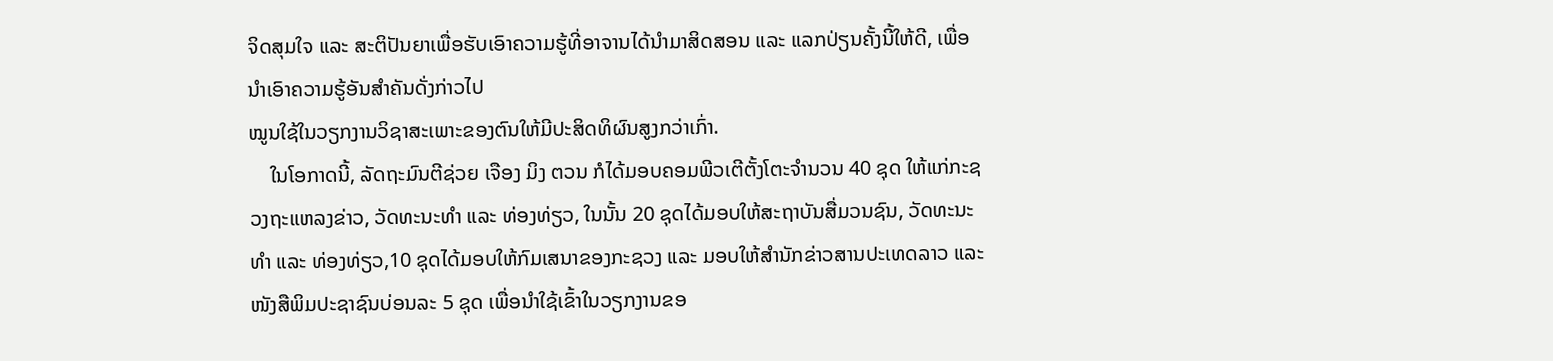ຈິດສຸມໃຈ ແລະ ສະຕິປັນຍາເພື່ອຮັບເອົາຄວາມຮູ້ທີ່ອາຈານໄດ້ນຳມາສິດສອນ ແລະ ແລກປ່ຽນຄັ້ງນີ້ໃຫ້ດີ, ເພື່ອນຳເອົາຄວາມຮູ້ອັນສຳຄັນດັ່ງກ່າວໄປ
ໝູນໃຊ້ໃນວຽກງານວິຊາສະເພາະຂອງຕົນໃຫ້ມີປະສິດທິຜົນສູງກວ່າເກົ່າ.
    ໃນໂອກາດນີ້, ລັດຖະມົນຕີຊ່ວຍ ເຈືອງ ມິງ ຕວນ ກໍໄດ້ມອບຄອມພີວເຕີຕັ້ງໂຕະຈຳນວນ 40 ຊຸດ ໃຫ້ແກ່ກະຊວງຖະແຫລງຂ່າວ, ວັດທະນະທຳ ແລະ ທ່ອງທ່ຽວ, ໃນນັ້ນ 20 ຊຸດໄດ້ມອບໃຫ້ສະຖາບັນສື່ມວນຊົນ, ວັດທະນະທຳ ແລະ ທ່ອງທ່ຽວ,10 ຊຸດໄດ້ມອບໃຫ້ກົມເສນາຂອງກະຊວງ ແລະ ມອບໃຫ້ສຳນັກຂ່າວສານປະເທດລາວ ແລະ ໜັງສືພິມປະຊາຊົນບ່ອນລະ 5 ຊຸດ ເພື່ອນຳໃຊ້ເຂົ້າໃນວຽກງານຂອ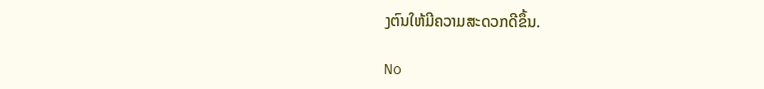ງຕົນໃຫ້ມີຄວາມສະດວກດີຂຶ້ນ.

No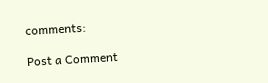comments:

Post a Comment